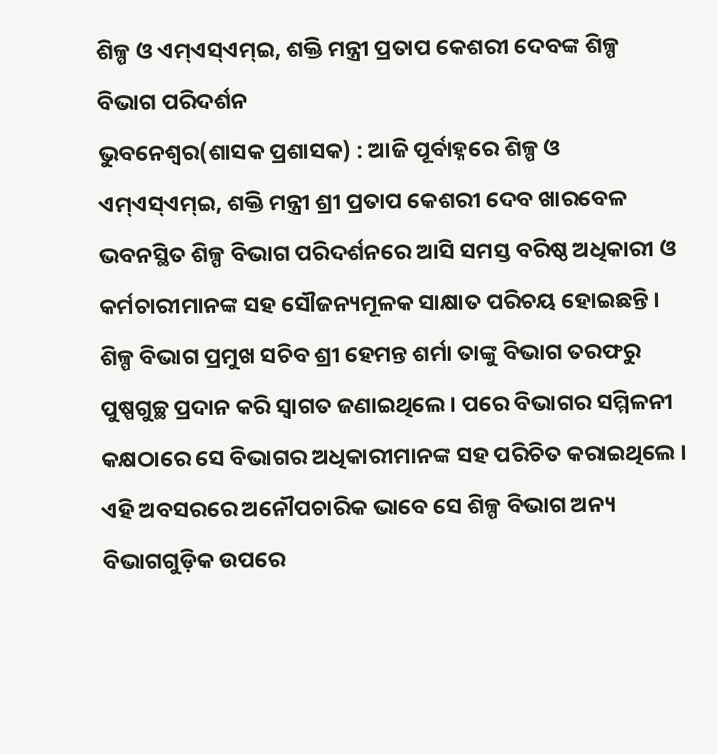ଶିଳ୍ପ ଓ ଏମ୍ଏସ୍ଏମ୍ଇ, ଶକ୍ତି ମନ୍ତ୍ରୀ ପ୍ରତାପ କେଶରୀ ଦେବଙ୍କ ଶିଳ୍ପ ବିଭାଗ ପରିଦର୍ଶନ
ଭୁବନେଶ୍ୱର(ଶାସକ ପ୍ରଶାସକ) : ଆଜି ପୂର୍ବାହ୍ନରେ ଶିଳ୍ପ ଓ ଏମ୍ଏସ୍ଏମ୍ଇ, ଶକ୍ତି ମନ୍ତ୍ରୀ ଶ୍ରୀ ପ୍ରତାପ କେଶରୀ ଦେବ ଖାରବେଳ ଭବନସ୍ଥିତ ଶିଳ୍ପ ବିଭାଗ ପରିଦର୍ଶନରେ ଆସି ସମସ୍ତ ବରିଷ୍ଠ ଅଧିକାରୀ ଓ କର୍ମଚାରୀମାନଙ୍କ ସହ ସୌଜନ୍ୟମୂଳକ ସାକ୍ଷାତ ପରିଚୟ ହୋଇଛନ୍ତି । ଶିଳ୍ପ ବିଭାଗ ପ୍ରମୁଖ ସଚିବ ଶ୍ରୀ ହେମନ୍ତ ଶର୍ମା ତାଙ୍କୁ ବିଭାଗ ତରଫରୁ ପୁଷ୍ପଗୁଚ୍ଛ ପ୍ରଦାନ କରି ସ୍ୱାଗତ ଜଣାଇଥିଲେ । ପରେ ବିଭାଗର ସମ୍ମିଳନୀ କକ୍ଷଠାରେ ସେ ବିଭାଗର ଅଧିକାରୀମାନଙ୍କ ସହ ପରିଚିତ କରାଇଥିଲେ । ଏହି ଅବସରରେ ଅନୌପଚାରିକ ଭାବେ ସେ ଶିଳ୍ପ ବିଭାଗ ଅନ୍ୟ ବିଭାଗଗୁଡ଼ିକ ଉପରେ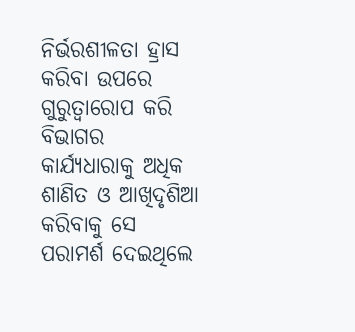ନିର୍ଭରଶୀଳତା ହ୍ରାସ କରିବା ଉପରେ ଗୁରୁତ୍ୱାରୋପ କରି ବିଭାଗର କାର୍ଯ୍ୟଧାରାକୁ ଅଧିକ ଶାଣିତ ଓ ଆଖିଦୃଶିଆ କରିବାକୁ ସେ ପରାମର୍ଶ ଦେଇଥିଲେ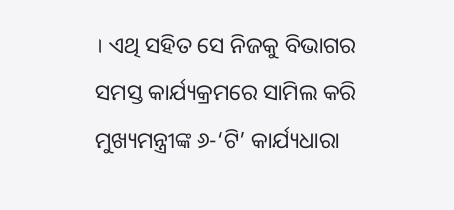। ଏଥି ସହିତ ସେ ନିଜକୁ ବିଭାଗର ସମସ୍ତ କାର୍ଯ୍ୟକ୍ରମରେ ସାମିଲ କରି ମୁଖ୍ୟମନ୍ତ୍ରୀଙ୍କ ୬-‘ଟି’ କାର୍ଯ୍ୟଧାରା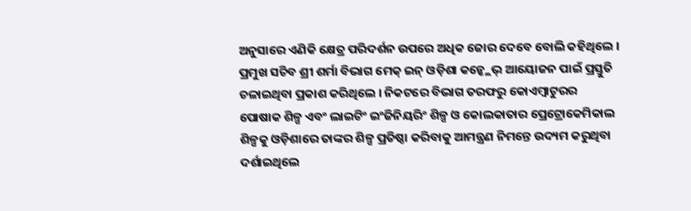ଅନୁସାରେ ଏଣିକି କ୍ଷେତ୍ର ପରିଦର୍ଶନ ଉପରେ ଅଧିକ ଜୋର ଦେବେ ବୋଲି କହିଥିଲେ ।
ପ୍ରମୁଖ ସଚିବ ଶ୍ରୀ ଶର୍ମା ବିଭାଗ ମେକ୍ ଇନ୍ ଓଡ଼ିଶା କନ୍କ୍ଲେଭ୍ ଆୟୋଜନ ପାଇଁ ପ୍ରସ୍ତୁତି ଚଳାଇଥିବା ପ୍ରକାଶ କରିଥିଲେ । ନିକଟରେ ବିଭାଗ ତରଫରୁ କୋଏମ୍ବାଟୁରର ପୋଷାକ ଶିଳ୍ପ ଏବଂ ଲାଇଟିଂ ଇଂଜିନିୟରିଂ ଶିଳ୍ପ ଓ କୋଲକାତାର ପ୍ରେଟ୍ରୋକେମିକାଲ ଶିଳ୍ପକୁ ଓଡ଼ିଶାରେ ତାଙ୍କର ଶିଳ୍ପ ପ୍ରତିଷ୍ଠା କରିବାକୁ ଆମନ୍ତ୍ରଣ ନିମନ୍ତେ ଉଦ୍ୟମ କରୁଥିବା ଦର୍ଶାଇଥିଲେ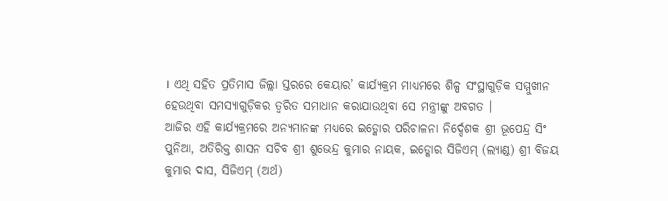। ଏଥି ସହିତ ପ୍ରତିମାସ ଜିଲ୍ଲା ସ୍ତରରେ କେୟାର’ କାର୍ଯ୍ୟକ୍ରମ ମାଧ୍ୟମରେ ଶିଳ୍ପ ସଂସ୍ଥାଗୁଡ଼ିକ ସମ୍ମୁଖୀନ ହେଉଥିବା ସମସ୍ୟାଗୁଡ଼ିକର ତ୍ୱରିତ ସମାଧାନ କରାଯାଉଥିବା ସେ ମନ୍ତ୍ରୀଙ୍କୁ ଅବଗତ ।
ଆଜିର ଏହି କାର୍ଯ୍ୟକ୍ରମରେ ଅନ୍ୟମାନଙ୍କ ମଧ୍ୟରେ ଇଡ୍କୋର ପରିଚାଳନା ନିର୍ଦ୍ଦେଶକ ଶ୍ରୀ ଭୂପେନ୍ଦ୍ର ସିଂ ପୁନିଆ, ଅତିରିକ୍ତ ଶାସନ ସଚିବ ଶ୍ରୀ ଶୁଭେନ୍ଦ୍ର କୁମାର ନାୟକ, ଇଡ୍କୋର ସିଜିଏମ୍ (ଲ୍ୟାଣ୍ଡ) ଶ୍ରୀ ବିଜୟ କୁମାର ଦାସ, ସିଜିଏମ୍ (ଅର୍ଥ)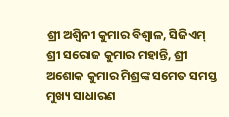ଶ୍ରୀ ଅଶ୍ୱିନୀ କୁମାର ବିଶ୍ୱାଳ, ସିଜିଏମ୍ ଶ୍ରୀ ସରୋଜ କୁମାର ମହାନ୍ତି, ଶ୍ରୀ ଅଶୋକ କୁମାର ମିଶ୍ରଙ୍କ ସମେତ ସମସ୍ତ ମୁଖ୍ୟ ସାଧାରଣ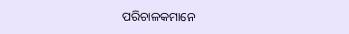ପରିଚାଳକମାନେ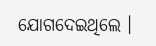ଯୋଗଦେଇଥିଲେ ।